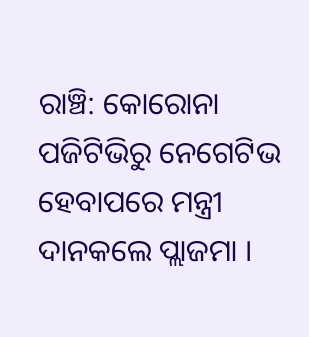ରାଞ୍ଚି: କୋରୋନା ପଜିଟିଭିରୁ ନେଗେଟିଭ ହେବାପରେ ମନ୍ତ୍ରୀ ଦାନକଲେ ପ୍ଲାଜମା ।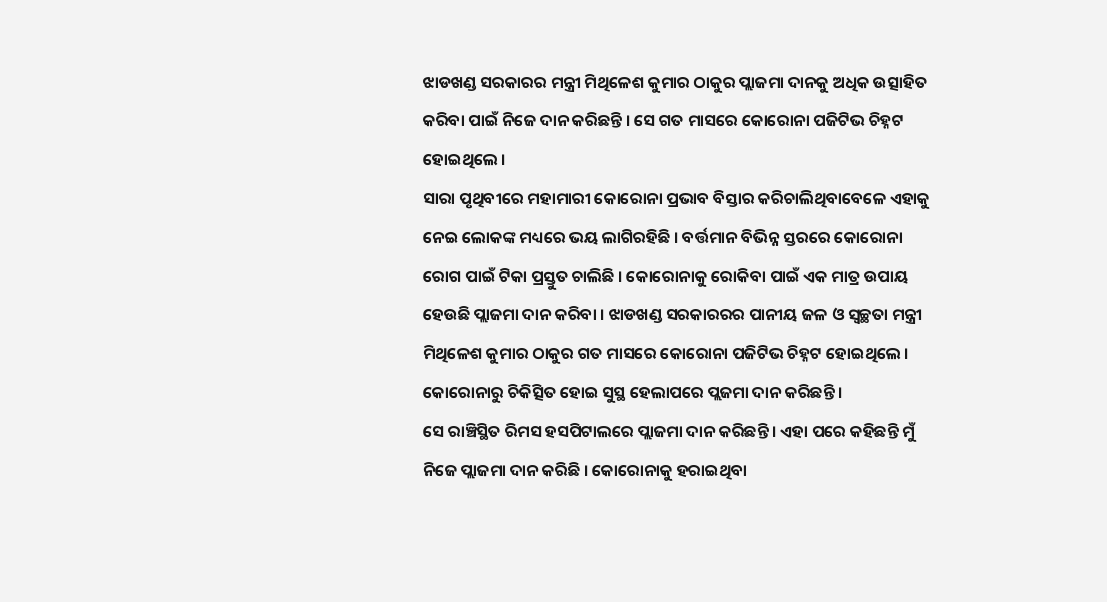ଝାଡଖଣ୍ଡ ସରକାରର ମନ୍ତ୍ରୀ ମିଥିଳେଶ କୁମାର ଠାକୁର ପ୍ଲାଜମା ଦାନକୁ ଅଧିକ ଉତ୍ସାହିତ କରିବା ପାଇଁ ନିଜେ ଦାନ କରିଛନ୍ତି । ସେ ଗତ ମାସରେ କୋରୋନା ପଜିଟିଭ ଚିହ୍ନଟ ହୋଇଥିଲେ ।
ସାରା ପୃଥିବୀରେ ମହାମାରୀ କୋରୋନା ପ୍ରଭାବ ବିସ୍ତାର କରିଚାଲିଥିବାବେଳେ ଏହାକୁ ନେଇ ଲୋକଙ୍କ ମଧ୍ୟରେ ଭୟ ଲାଗିରହିଛି । ବର୍ତ୍ତମାନ ବିଭିନ୍ନ ସ୍ତରରେ କୋରୋନା ରୋଗ ପାଇଁ ଟିକା ପ୍ରସ୍ତୁତ ଚାଲିଛି । କୋରୋନାକୁ ରୋକିବା ପାଇଁ ଏକ ମାତ୍ର ଉପାୟ ହେଉଛି ପ୍ଲାଜମା ଦାନ କରିବା । ଝାଡଖଣ୍ଡ ସରକାରରର ପାନୀୟ ଜଳ ଓ ସ୍ବଚ୍ଛତା ମନ୍ତ୍ରୀ ମିଥିଳେଶ କୁମାର ଠାକୁର ଗତ ମାସରେ କୋରୋନା ପଜିଟିଭ ଚିହ୍ନଟ ହୋଇଥିଲେ । କୋରୋନାରୁ ଚିକିତ୍ସିତ ହୋଇ ସୁସ୍ଥ ହେଲାପରେ ପ୍ଲଜମା ଦାନ କରିଛନ୍ତି ।
ସେ ରାଞ୍ଚିସ୍ଥିତ ରିମସ ହସପିଟାଲରେ ପ୍ଲାଜମା ଦାନ କରିଛନ୍ତି । ଏହା ପରେ କହିଛନ୍ତି ମୁଁ ନିଜେ ପ୍ଲାଜମା ଦାନ କରିଛି । କୋରୋନାକୁ ହରାଇଥିବା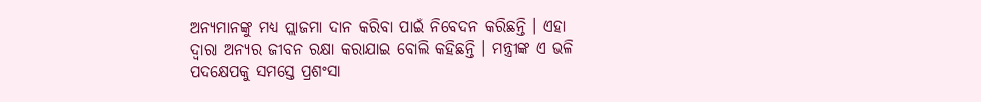ଅନ୍ୟମାନଙ୍କୁ ମଧ୍ୟ ପ୍ଲାଜମା ଦାନ କରିବା ପାଇଁ ନିବେଦନ କରିଛନ୍ତି । ଏହା ଦ୍ବାରା ଅନ୍ୟର ଜୀବନ ରକ୍ଷା କରାଯାଇ ବୋଲି କହିଛନ୍ତି । ମନ୍ତ୍ରୀଙ୍କ ଏ ଭଳି ପଦକ୍ଷେପକୁ ସମସ୍ତେ ପ୍ରଶଂସା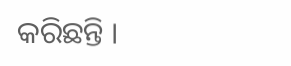କରିଛନ୍ତି ।